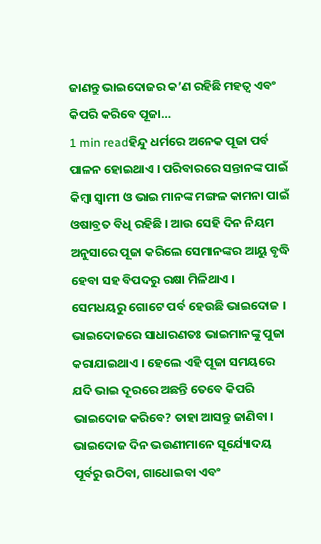ଜାଣନ୍ତୁ ଭାଇଦୋଜର କ’ଣ ରହିଛି ମହତ୍ୱ ଏବଂ କିପରି କରିବେ ପୂଜା…
1 min readହିନ୍ଦୁ ଧର୍ମରେ ଅନେକ ପୂଜା ପର୍ବ ପାଳନ ହୋଇଥାଏ । ପରିବାରରେ ସନ୍ତାନଙ୍କ ପାଇଁ କିମ୍ବା ସ୍ୱାମୀ ଓ ଭାଇ ମାନଙ୍କ ମଙ୍ଗଳ କାମନା ପାଇଁ ଓଷାବ୍ରତ ବିଧି ରହିଛି । ଆଉ ସେହି ଦିନ ନିୟମ ଅନୁସାରେ ପୂଜା କରିଲେ ସେମାନଙ୍କର ଆୟୁ ବୃଦ୍ଧି ହେବା ସହ ବିପଦରୁ ରକ୍ଷା ମିଳିଥାଏ । ସେମଧୟରୁ ଗୋଟେ ପର୍ବ ହେଉଛି ଭାଇଦୋଜ । ଭାଇଦୋଜରେ ସାଧାରଣତଃ ଭାଇମାନଙ୍କୁ ପୁଜା କରାଯାଇଥାଏ । ହେଲେ ଏହି ପୂଜା ସମୟରେ ଯଦି ଭାଇ ଦୂରରେ ଅଛନ୍ତି ତେବେ କିପରି ଭାଇଦୋଜ କରିବେ? ତାହା ଆସନ୍ତୁ ଜାଣିବା ।
ଭାଇଦୋଜ ଦିନ ଭଉଣୀମାନେ ସୂର୍ଯ୍ୟୋଦୟ ପୂର୍ବରୁ ଉଠିବା, ଗାଧୋଇବା ଏବଂ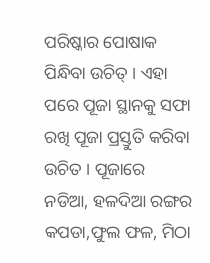ପରିଷ୍କାର ପୋଷାକ ପିନ୍ଧିବା ଉଚିତ୍ । ଏହା ପରେ ପୂଜା ସ୍ଥାନକୁ ସଫା ରଖି ପୂଜା ପ୍ରସ୍ତୁତି କରିବା ଉଚିତ । ପୂଜାରେ ନଡିଆ, ହଳଦିଆ ରଙ୍ଗର କପଡା,ଫୁଲ ଫଳ, ମିଠା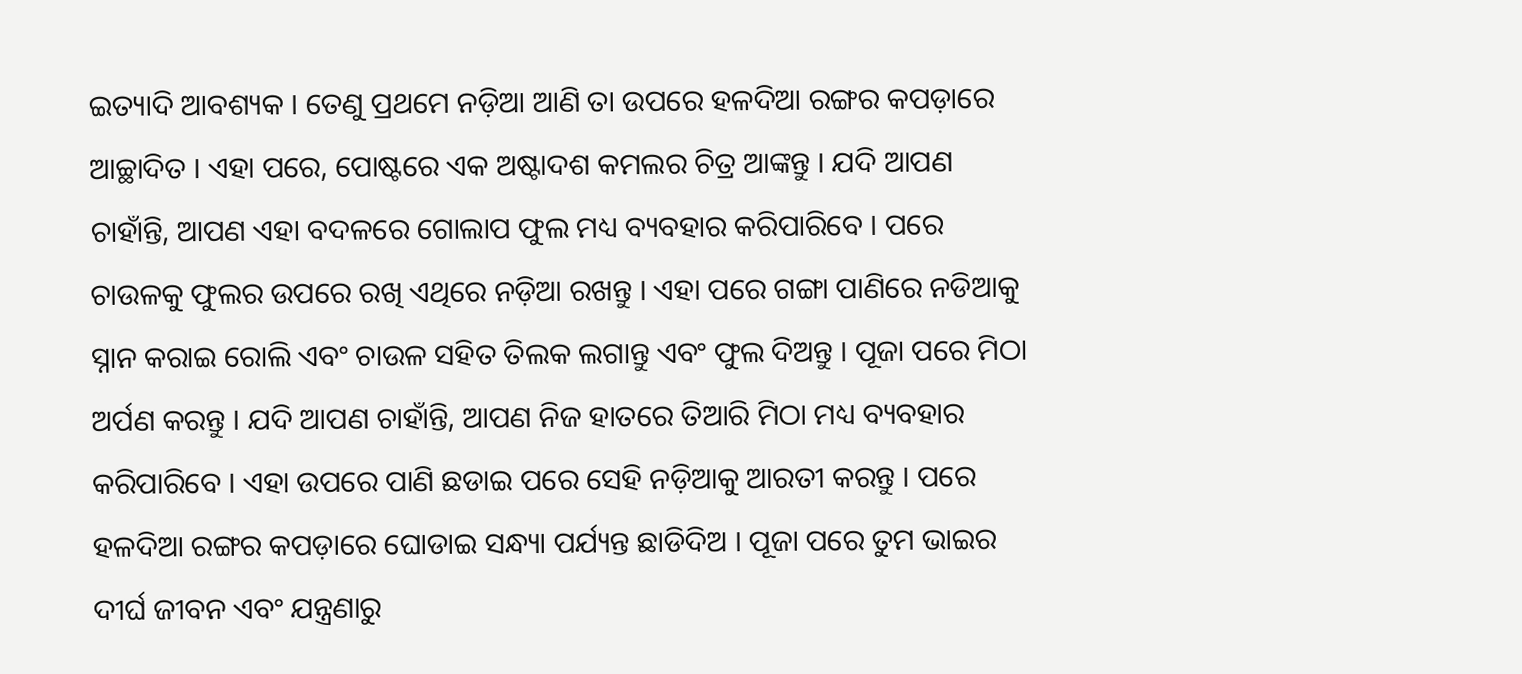ଇତ୍ୟାଦି ଆବଶ୍ୟକ । ତେଣୁ ପ୍ରଥମେ ନଡ଼ିଆ ଆଣି ତା ଉପରେ ହଳଦିଆ ରଙ୍ଗର କପଡ଼ାରେ ଆଚ୍ଛାଦିତ । ଏହା ପରେ, ପୋଷ୍ଟରେ ଏକ ଅଷ୍ଟାଦଶ କମଲର ଚିତ୍ର ଆଙ୍କନ୍ତୁ । ଯଦି ଆପଣ ଚାହାଁନ୍ତି, ଆପଣ ଏହା ବଦଳରେ ଗୋଲାପ ଫୁଲ ମଧ୍ୟ ବ୍ୟବହାର କରିପାରିବେ । ପରେ ଚାଉଳକୁ ଫୁଲର ଉପରେ ରଖି ଏଥିରେ ନଡ଼ିଆ ରଖନ୍ତୁ । ଏହା ପରେ ଗଙ୍ଗା ପାଣିରେ ନଡିଆକୁ ସ୍ନାନ କରାଇ ରୋଲି ଏବଂ ଚାଉଳ ସହିତ ତିଲକ ଲଗାନ୍ତୁ ଏବଂ ଫୁଲ ଦିଅନ୍ତୁ । ପୂଜା ପରେ ମିଠା ଅର୍ପଣ କରନ୍ତୁ । ଯଦି ଆପଣ ଚାହାଁନ୍ତି, ଆପଣ ନିଜ ହାତରେ ତିଆରି ମିଠା ମଧ୍ୟ ବ୍ୟବହାର କରିପାରିବେ । ଏହା ଉପରେ ପାଣି ଛଡାଇ ପରେ ସେହି ନଡ଼ିଆକୁ ଆରତୀ କରନ୍ତୁ । ପରେ ହଳଦିଆ ରଙ୍ଗର କପଡ଼ାରେ ଘୋଡାଇ ସନ୍ଧ୍ୟା ପର୍ଯ୍ୟନ୍ତ ଛାଡିଦିଅ । ପୂଜା ପରେ ତୁମ ଭାଇର ଦୀର୍ଘ ଜୀବନ ଏବଂ ଯନ୍ତ୍ରଣାରୁ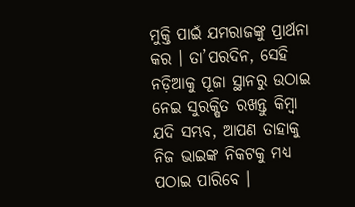ମୁକ୍ତି ପାଇଁ ଯମରାଜଙ୍କୁ ପ୍ରାର୍ଥନା କର । ତା’ପରଦିନ, ସେହି ନଡ଼ିଆକୁ ପୂଜା ସ୍ଥାନରୁ ଉଠାଇ ନେଇ ସୁରକ୍ଷିତ ରଖନ୍ତୁ କିମ୍ବା ଯଦି ସମ୍ଭବ, ଆପଣ ତାହାକୁ ନିଜ ଭାଇଙ୍କ ନିକଟକୁ ମଧ୍ୟ ପଠାଇ ପାରିବେ ।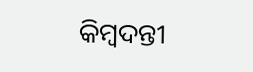କିମ୍ବଦନ୍ତୀ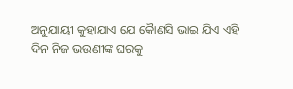ଅନୁଯାୟୀ କୁହାଯାଏ ଯେ କୈାଣସି ଭାଇ ଯିଏ ଏହି ଦିନ ନିଜ ଭଉଣୀଙ୍କ ଘରକୁ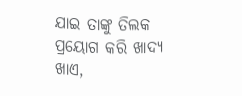ଯାଇ ତାଙ୍କୁ ତିଲକ ପ୍ରୟୋଗ କରି ଖାଦ୍ୟ ଖାଏ,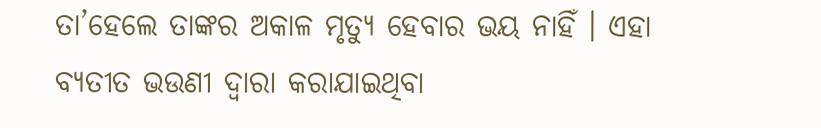ତା’ହେଲେ ତାଙ୍କର ଅକାଳ ମୃତ୍ୟୁ ହେବାର ଭୟ ନାହିଁ । ଏହା ବ୍ୟତୀତ ଭଉଣୀ ଦ୍ୱାରା କରାଯାଇଥିବା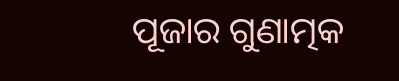ପୂଜାର ଗୁଣାତ୍ମକ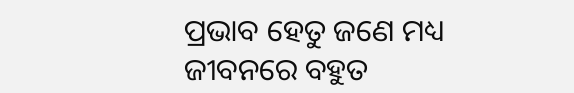ପ୍ରଭାବ ହେତୁ ଜଣେ ମଧ୍ୟ ଜୀବନରେ ବହୁତ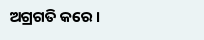ଅଗ୍ରଗତି କରେ ।